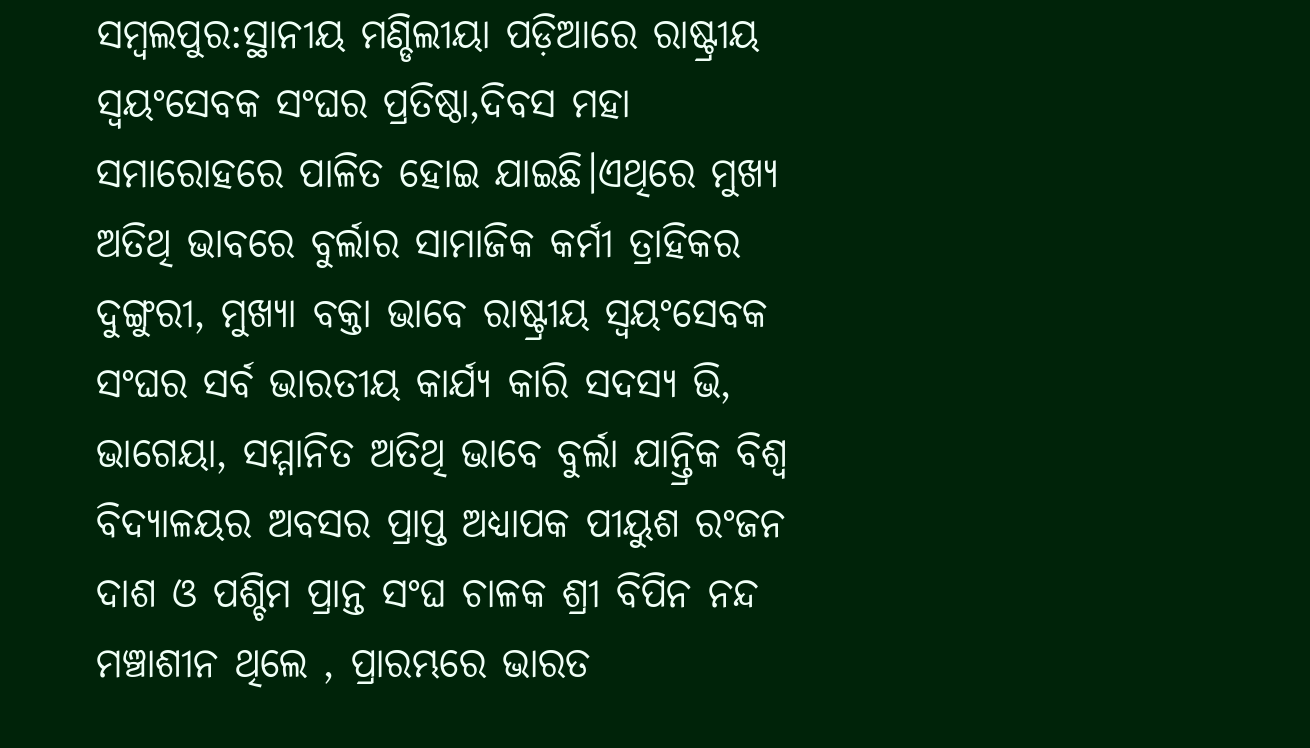ସମ୍ବଲପୁର:ସ୍ଥାନୀୟ ମଣ୍ଡିଲୀୟା ପଡ଼ିଆରେ ରାଷ୍ଟ୍ରୀୟ ସ୍ଵୟଂସେବକ ସଂଘର ପ୍ରତିଷ୍ଠା,ଦିବସ ମହା ସମାରୋହରେ ପାଳିତ ହୋଇ ଯାଇଛି।ଏଥିରେ ମୁଖ୍ୟ ଅତିଥି ଭାବରେ ବୁର୍ଲାର ସାମାଜିକ କର୍ମୀ ତ୍ରାହିକର ଦୁଙ୍ଗୁରୀ, ମୁଖ୍ୟା ବକ୍ତା ଭାବେ ରାଷ୍ଟ୍ରୀୟ ସ୍ଵୟଂସେବକ ସଂଘର ସର୍ବ ଭାରତୀୟ କାର୍ଯ୍ଯ କାରି ସଦସ୍ୟ ଭି, ଭାଗେୟା, ସମ୍ମାନିତ ଅତିଥି ଭାବେ ବୁର୍ଲା ଯାନ୍ତ୍ରିକ ବିଶ୍ଵ ବିଦ୍ୟାଳୟର ଅବସର ପ୍ରାପ୍ତ ଅଧ୍ୟାପକ ପୀୟୁଶ ରଂଜନ ଦାଶ ଓ ପଶ୍ଚିମ ପ୍ରାନ୍ତ ସଂଘ ଚାଳକ ଶ୍ରୀ ବିପିନ ନନ୍ଦ ମଞ୍ଚାଶୀନ ଥିଲେ , ପ୍ରାରମ୍ଭରେ ଭାରତ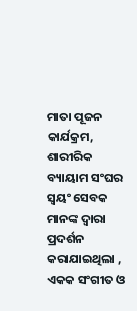ମାତା ପୂଜନ କାର୍ଯକ୍ରମ, ଶାରୀରିକ ବ୍ୟାୟାମ ସଂଘର ସ୍ଵୟଂ ସେବକ ମାନଙ୍କ ଦ୍ଵାରା ପ୍ରଦର୍ଶନ କରାଯାଇଥିଲା , ଏକକ ସଂଗୀତ ଓ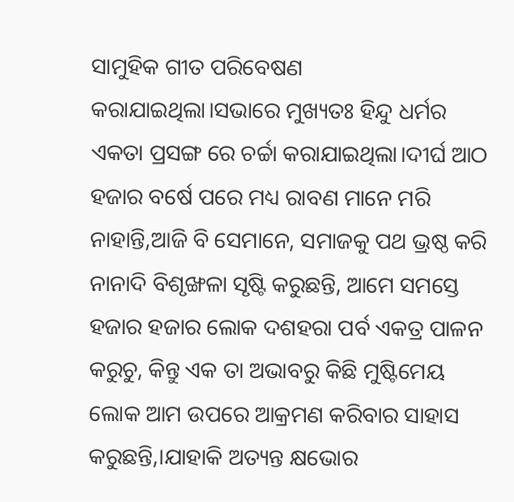ସାମୁହିକ ଗୀତ ପରିବେଷଣ କରାଯାଇଥିଲା।ସଭାରେ ମୁଖ୍ୟତଃ ହିନ୍ଦୁ ଧର୍ମର ଏକତା ପ୍ରସଙ୍ଗ ରେ ଚର୍ଚ୍ଚା କରାଯାଇଥିଲା।ଦୀର୍ଘ ଆଠ ହଜାର ବର୍ଷେ ପରେ ମଧ୍ୟ ରାବଣ ମାନେ ମରି ନାହାନ୍ତି,ଆଜି ବି ସେମାନେ, ସମାଜକୁ ପଥ ଭ୍ରଷ୍ଠ କରି ନାନାଦି ବିଶୃଙ୍ଖଳା ସୃଷ୍ଟି କରୁଛନ୍ତି, ଆମେ ସମସ୍ତେ ହଜାର ହଜାର ଲୋକ ଦଶହରା ପର୍ବ ଏକତ୍ର ପାଳନ କରୁଚୁ, କିନ୍ତୁ ଏକ ତା ଅଭାବରୁ କିଛି ମୁଷ୍ଟିମେୟ ଲୋକ ଆମ ଉପରେ ଆକ୍ରମଣ କରିବାର ସାହାସ କରୁଛନ୍ତି,।ଯାହାକି ଅତ୍ୟନ୍ତ କ୍ଷଭୋର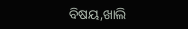ବିଷୟ,ଖାଲି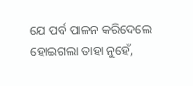ଯେ ପର୍ବ ପାଳନ କରିଦେଲେ ହୋଇଗଲା ତାହା ନୁହେଁ,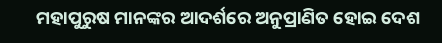ମହାପୁରୁଷ ମାନଙ୍କର ଆଦର୍ଶରେ ଅନୁପ୍ରାଣିତ ହୋଇ ଦେଶ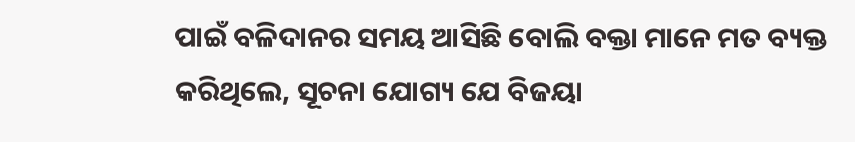ପାଇଁ ବଳିଦାନର ସମୟ ଆସିଛି ବୋଲି ବକ୍ତା ମାନେ ମତ ବ୍ୟକ୍ତ କରିଥିଲେ, ସୂଚନା ଯୋଗ୍ୟ ଯେ ବିଜୟା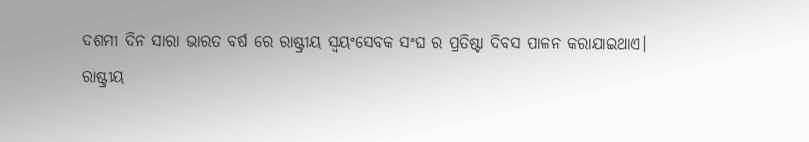ଦଶମୀ ଦିନ ସାରା ଭାରତ ବର୍ଷ ରେ ରାଷ୍ଟ୍ରୀୟ ସ୍ଵୟଂସେବକ ସଂଘ ର ପ୍ରତିଷ୍ଟା ଦିବସ ପାଳନ କରାଯାଇଥାଏ।
ରାଷ୍ଟ୍ରୀୟ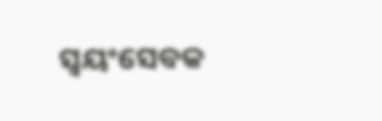ସ୍ଵୟଂସେବକ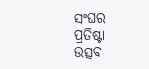ସଂଘର ପ୍ରତିଷ୍ଟା ଉତ୍ସବ